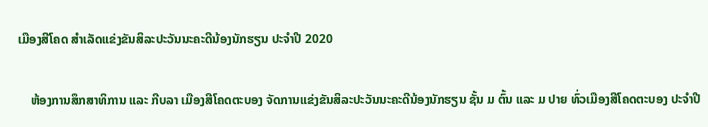ເມືອງສີໂຄດ ສໍາເລັດແຂ່ງຂັນສິລະປະວັນນະຄະດີນ້ອງນັກຮຽນ ປະຈໍາປີ 2020

    ຫ້ອງການສຶກສາທິການ ແລະ ກີບລາ ເມືອງສີໂຄດຕະບອງ ຈັດການແຂ່ງຂັນສິລະປະວັນນະຄະດີນ້ອງນັກຮຽນ ຊັ້ນ ມ ຕົ້ນ ແລະ ມ ປາຍ ທົ່ວເມືອງສີໂຄດຕະບອງ ປະຈໍາປີ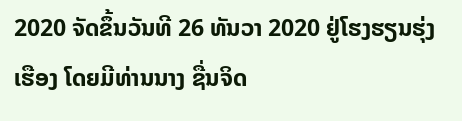2020 ຈັດຂຶ້ນວັນທີ 26 ທັນວາ 2020 ຢູ່ໂຮງຮຽນຮຸ່ງເຮືອງ ໂດຍມີທ່ານນາງ ຊື່ນຈິດ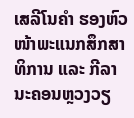ເສລີໂນຄໍາ ຮອງຫົວໜ້າພະແນກສຶກສາທິການ ແລະ ກີລາ ນະຄອນຫຼວງວຽ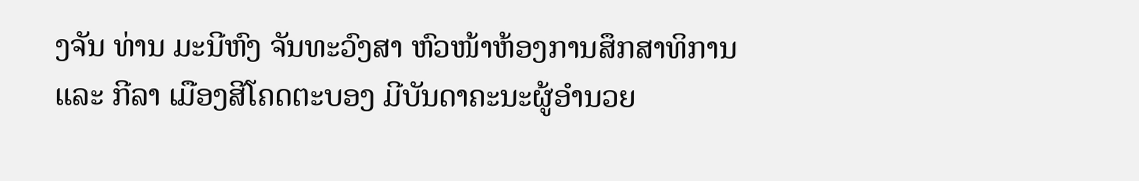ງຈັນ ທ່ານ ມະນີຫົງ ຈັນທະວົງສາ ຫົວໜ້າຫ້ອງການສຶກສາທິການ ແລະ ກີລາ ເມືອງສີໂຄດຕະບອງ ມີບັນດາຄະນະຜູ້ອໍານວຍ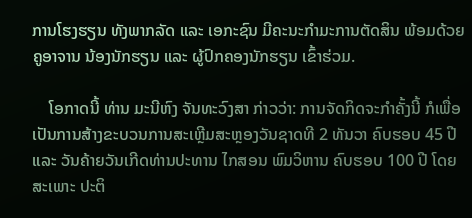ການໂຮງຮຽນ ທັງພາກລັດ ແລະ ເອກະຊົນ ມີຄະນະກໍາມະການຕັດສິນ ພ້ອມດ້ວຍຄູອາຈານ ນ້ອງນັກຮຽນ ແລະ ຜູ້ປົກຄອງນັກຮຽນ ເຂົ້າຮ່ວມ.

    ໂອກາດນີ້ ທ່ານ ມະນີຫົງ ຈັນທະວົງສາ ກ່າວວ່າ: ການຈັດກິດຈະກໍາຄັ້ງນີ້ ກໍເພື່ອເປັນການສ້າງຂະບວນການສະເຫຼີມສະຫຼອງວັນຊາດທີ 2 ທັນວາ ຄົບຮອບ 45 ປີ ແລະ ວັນຄ້າຍວັນເກີດທ່ານປະທານ ໄກສອນ ພົມວິຫານ ຄົບຮອບ 100 ປີ ໂດຍສະເພາະ ປະຕິ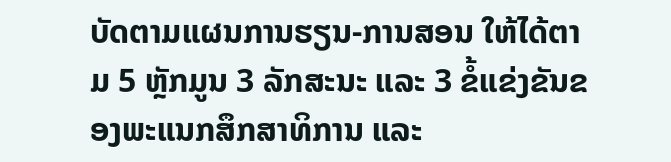ບັດຕາມແຜນການຮຽນ-ການສອນ ໃຫ້ໄດ້ຕາມ 5 ຫຼັກມູນ 3 ລັກສະນະ ແລະ 3 ຂໍ້ແຂ່ງຂັນຂອງພະແນກສຶກສາທິການ ແລະ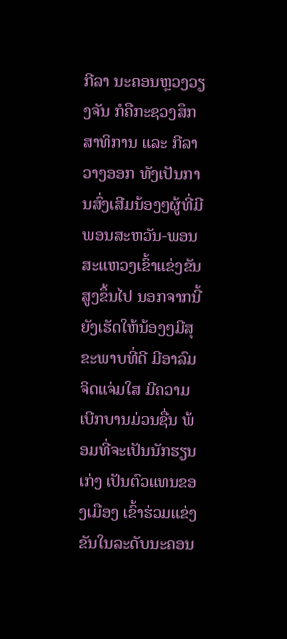ກີລາ ນະຄອນຫຼວງວຽງຈັນ ກໍຄືກະຊວງສຶກສາທິການ ແລະ ກີລາ ວາງອອກ ທັງເປັນການສົ່ງເສີມນ້ອງໆຜູ້ທີ່ມີພອນສະຫວັນ-ພອນສະແຫວງເຂົ້າແຂ່ງຂັນສູງຂຶ້ນໄປ ນອກຈາກນີ້ ຍັງເຮັດໃຫ້ນ້ອງໆມີສຸຂະພາບທີ່ດີ ມີອາລົມຈິດແຈ່ມໃສ ມີຄວາມເບີກບານມ່ວນຊື່ນ ພ້ອມທີ່ຈະເປັນນັກຮຽນເກ່ງ ເປັນຕົວແທນຂອງເມືອງ ເຂົ້າຮ່ວມແຂ່ງຂັນໃນລະດັບນະຄອນ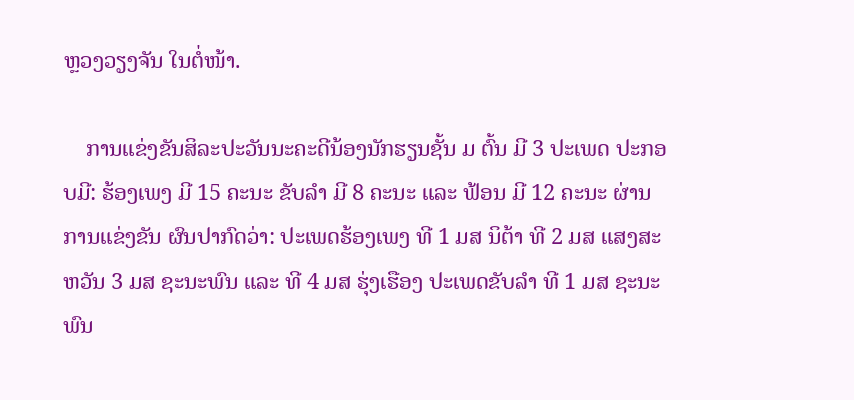ຫຼວງວຽງຈັນ ໃນຕໍ່ໜ້າ.

    ການແຂ່ງຂັນສິລະປະວັນນະຄະດີນ້ອງນັກຮຽນຊັ້ນ ມ ຕົ້ນ ມີ 3 ປະເພດ ປະກອບມີ: ຮ້ອງເພງ ມີ 15 ຄະນະ ຂັບລໍາ ມີ 8 ຄະນະ ແລະ ຟ້ອນ ມີ 12 ຄະນະ ຜ່ານການແຂ່ງຂັນ ຜົນປາກົດວ່າ: ປະເພດຮ້ອງເພງ ທີ 1 ມສ ນິຕ້າ ທີ 2 ມສ ແສງສະຫວັນ 3 ມສ ຊະນະພົນ ແລະ ທີ 4 ມສ ຮຸ່ງເຮືອງ ປະເພດຂັບລໍາ ທີ 1 ມສ ຊະນະພົນ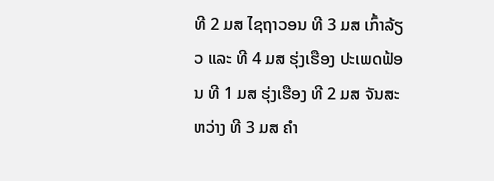ທີ 2 ມສ ໄຊຖາວອນ ທີ 3 ມສ ເກົ້າລ້ຽວ ແລະ ທີ 4 ມສ ຮຸ່ງເຮືອງ ປະເພດຟ້ອນ ທີ 1 ມສ ຮຸ່ງເຮືອງ ທີ 2 ມສ ຈັນສະຫວ່າງ ທີ 3 ມສ ຄໍາ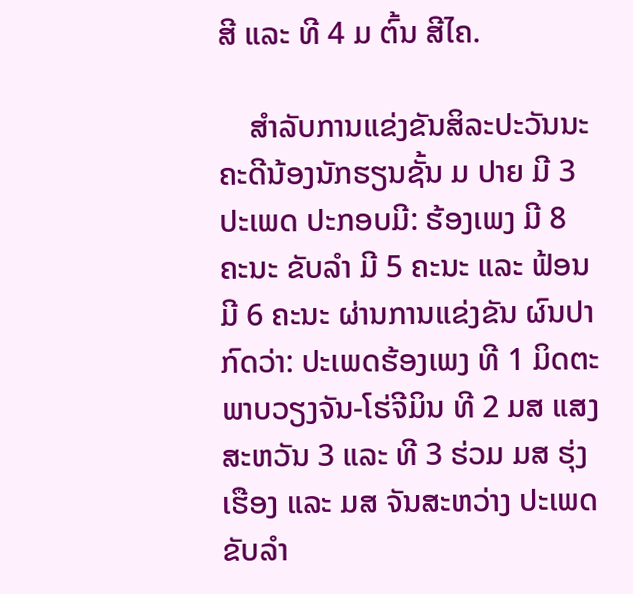ສີ ແລະ ທີ 4 ມ ຕົ້ນ ສີໄຄ.

    ສໍາລັບການແຂ່ງຂັນສິລະປະວັນນະຄະດີນ້ອງນັກຮຽນຊັ້ນ ມ ປາຍ ມີ 3 ປະເພດ ປະກອບມີ: ຮ້ອງເພງ ມີ 8 ຄະນະ ຂັບລໍາ ມີ 5 ຄະນະ ແລະ ຟ້ອນ ມີ 6 ຄະນະ ຜ່ານການແຂ່ງຂັນ ຜົນປາກົດວ່າ: ປະເພດຮ້ອງເພງ ທີ 1 ມິດຕະພາບວຽງຈັນ-ໂຮ່ຈີມິນ ທີ 2 ມສ ແສງສະຫວັນ 3 ແລະ ທີ 3 ຮ່ວມ ມສ ຮຸ່ງເຮືອງ ແລະ ມສ ຈັນສະຫວ່າງ ປະເພດຂັບລໍາ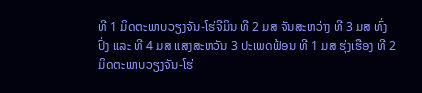ທີ 1 ມິດຕະພາບວຽງຈັນ-ໂຮ່ຈີມິນ ທີ 2 ມສ ຈັນສະຫວ່າງ ທີ 3 ມສ ທົ່ງປົ່ງ ແລະ ທີ 4 ມສ ແສງສະຫວັນ 3 ປະເພດຟ້ອນ ທີ 1 ມສ ຮຸ່ງເຮືອງ ທີ 2 ມິດຕະພາບວຽງຈັນ-ໂຮ່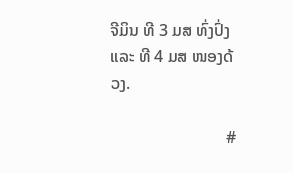ຈີມິນ ທີ 3 ມສ ທົ່ງປົ່ງ ແລະ ທີ 4 ມສ ໜອງດ້ວງ.

                            #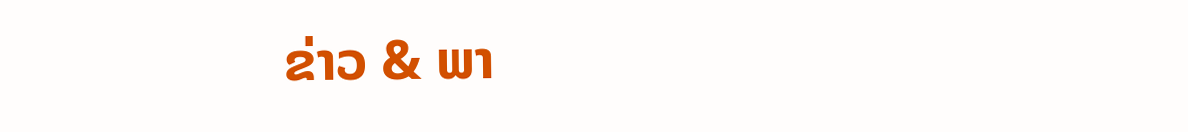ຂ່າວ & ພາ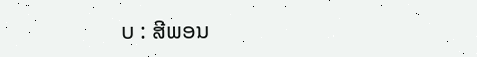ບ : ສີພອນ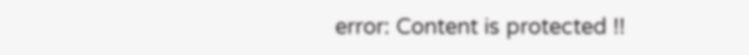error: Content is protected !!